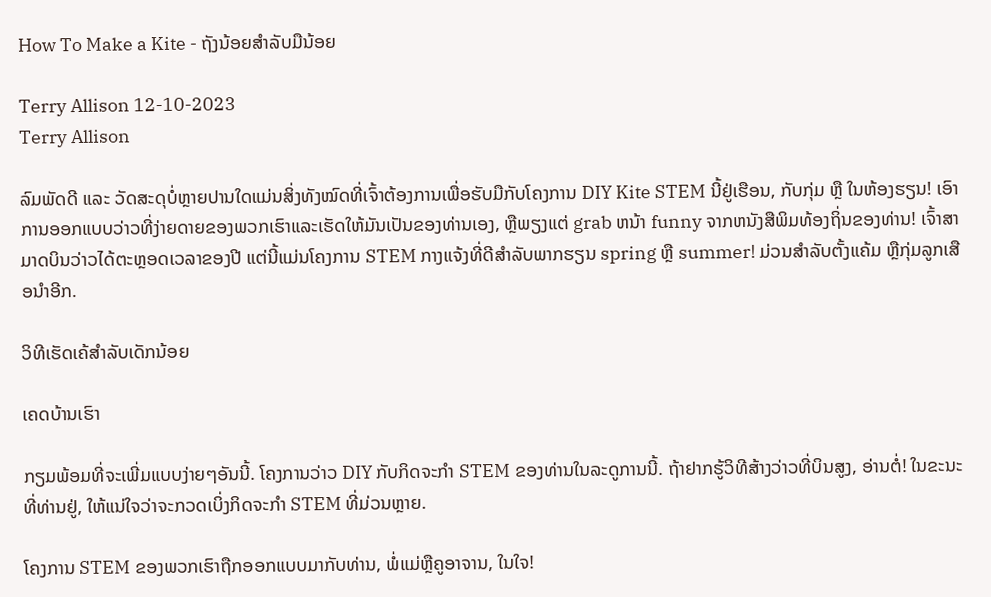How To Make a Kite - ຖັງນ້ອຍສຳລັບມືນ້ອຍ

Terry Allison 12-10-2023
Terry Allison

ລົມພັດດີ ແລະ ວັດສະດຸບໍ່ຫຼາຍປານໃດແມ່ນສິ່ງທັງໝົດທີ່ເຈົ້າຕ້ອງການເພື່ອຮັບມືກັບໂຄງການ DIY Kite STEM ນີ້ຢູ່ເຮືອນ, ກັບກຸ່ມ ຫຼື ໃນຫ້ອງຮຽນ! ເອົາການອອກແບບວ່າວທີ່ງ່າຍດາຍຂອງພວກເຮົາແລະເຮັດໃຫ້ມັນເປັນຂອງທ່ານເອງ, ຫຼືພຽງແຕ່ grab ຫນ້າ funny ຈາກຫນັງສືພິມທ້ອງຖິ່ນຂອງທ່ານ! ເຈົ້າສາມາດບິນວ່າວໄດ້ຕະຫຼອດເວລາຂອງປີ ແຕ່ນີ້ແມ່ນໂຄງການ STEM ກາງແຈ້ງທີ່ດີສໍາລັບພາກຮຽນ spring ຫຼື summer! ມ່ວນສຳລັບຕັ້ງແຄ້ມ ຫຼືກຸ່ມລູກເສືອນຳອີກ.

ວິທີເຮັດເຄ້ສຳລັບເດັກນ້ອຍ

ເຄດບ້ານເຮົາ

ກຽມພ້ອມທີ່ຈະເພີ່ມແບບງ່າຍໆອັນນີ້. ໂຄງການວ່າວ DIY ກັບກິດຈະກໍາ STEM ຂອງທ່ານໃນລະດູການນີ້. ຖ້າຢາກຮູ້ວິທີສ້າງວ່າວທີ່ບິນສູງ, ອ່ານຕໍ່! ໃນຂະນະທີ່ທ່ານຢູ່, ໃຫ້ແນ່ໃຈວ່າຈະກວດເບິ່ງກິດຈະກໍາ STEM ທີ່ມ່ວນຫຼາຍ.

ໂຄງການ STEM ຂອງພວກເຮົາຖືກອອກແບບມາກັບທ່ານ, ພໍ່ແມ່ຫຼືຄູອາຈານ, ໃນໃຈ!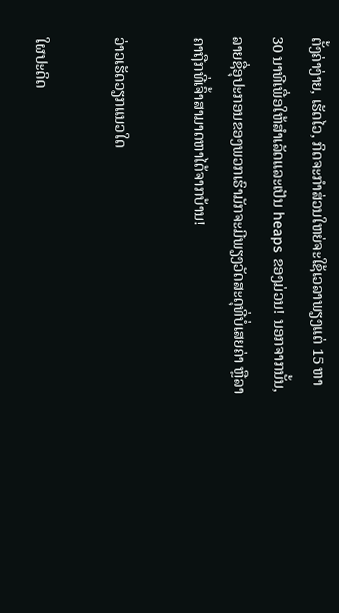ຕັ້ງຄ່າງ່າຍ, ເຮັດໄວ, ກິດຈະກໍາສ່ວນໃຫຍ່ຈະໃຊ້ເວລາພຽງແຕ່ 15 ຫາ 30 ນາທີເພື່ອໃຫ້ສໍາເລັດແລະເປັນ heaps ຂອງມ່ວນ! ນອກຈາກນັ້ນ, ລາຍຊື່ອຸປະກອນຂອງພວກເຮົາມັກຈະມີພຽງວັດສະດຸທີ່ບໍ່ເສຍຄ່າ ຫຼືລາຄາຖືກທີ່ເຈົ້າສາມາດຫາໄດ້ຈາກບ້ານ!

ວ່າວເຮັດວຽກແນວໃດ

ໃຜປະດິດ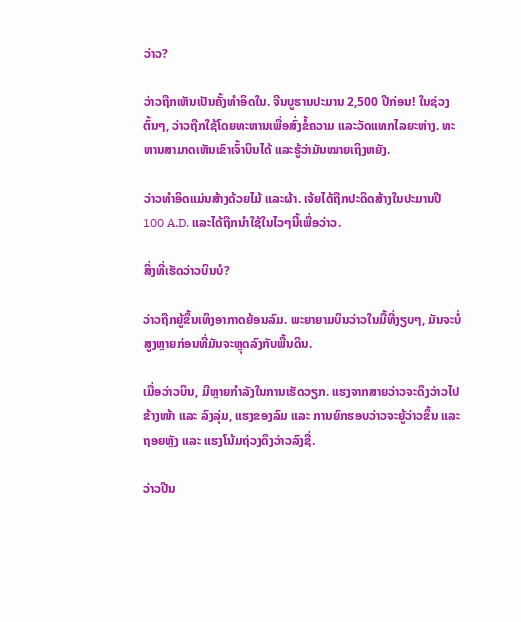ວ່າວ?

ວ່າວຖືກເຫັນເປັນຄັ້ງທຳອິດໃນ. ຈີນບູຮານປະມານ 2,500 ປີກ່ອນ! ໃນຊ່ວງຕົ້ນໆ, ວ່າວຖືກໃຊ້ໂດຍທະຫານເພື່ອສົ່ງຂໍ້ຄວາມ ແລະວັດແທກໄລຍະຫ່າງ. ທະຫານສາມາດເຫັນເຂົາເຈົ້າບິນໄດ້ ແລະຮູ້ວ່າມັນໝາຍເຖິງຫຍັງ.

ວ່າວທຳອິດແມ່ນສ້າງດ້ວຍໄມ້ ແລະຜ້າ. ເຈ້ຍໄດ້ຖືກປະດິດສ້າງໃນປະມານປີ 100 A.D. ແລະໄດ້ຖືກນໍາໃຊ້ໃນໄວໆນີ້ເພື່ອວ່າວ.

ສິ່ງທີ່ເຮັດວ່າວບິນບໍ?

ວ່າວຖືກຍູ້ຂຶ້ນເທິງອາກາດຍ້ອນລົມ. ພະຍາຍາມບິນວ່າວໃນມື້ທີ່ງຽບໆ, ມັນຈະບໍ່ສູງຫຼາຍກ່ອນທີ່ມັນຈະຫຼຸດລົງກັບພື້ນດິນ.

ເມື່ອວ່າວບິນ, ມີຫຼາຍກຳລັງໃນການເຮັດວຽກ. ແຮງຈາກສາຍວ່າວຈະດຶງວ່າວໄປຂ້າງໜ້າ ແລະ ລົງລຸ່ມ, ແຮງຂອງລົມ ແລະ ການຍົກຮອບວ່າວຈະຍູ້ວ່າວຂຶ້ນ ແລະ ຖອຍຫຼັງ ແລະ ແຮງໂນ້ມຖ່ວງດຶງວ່າວລົງຊື່.

ວ່າວປີນ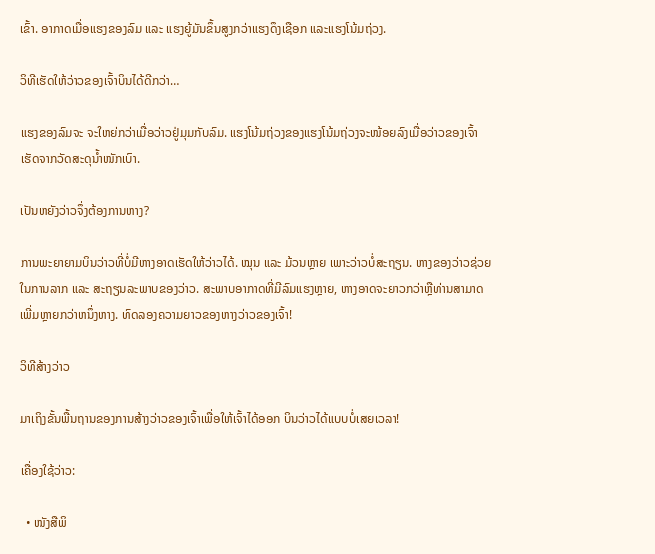ເຂົ້າ. ອາກາດເມື່ອແຮງຂອງລົມ ແລະ ແຮງຍູ້ມັນຂຶ້ນສູງກວ່າແຮງດຶງເຊືອກ ແລະແຮງໂນ້ມຖ່ວງ.

ວິທີເຮັດໃຫ້ວ່າວຂອງເຈົ້າບິນໄດ້ດີກວ່າ…

ແຮງຂອງລົມຈະ ຈະໃຫຍ່ກວ່າເມື່ອວ່າວຢູ່ມຸມກັບລົມ. ແຮງໂນ້ມຖ່ວງຂອງແຮງໂນ້ມຖ່ວງຈະໜ້ອຍລົງເມື່ອວ່າວຂອງເຈົ້າເຮັດຈາກວັດສະດຸນ້ຳໜັກເບົາ.

ເປັນຫຍັງວ່າວຈຶ່ງຕ້ອງການຫາງ?

ການພະຍາຍາມບິນວ່າວທີ່ບໍ່ມີຫາງອາດເຮັດໃຫ້ວ່າວໄດ້. ໝຸນ ແລະ ມ້ວນຫຼາຍ ເພາະວ່າວບໍ່ສະຖຽນ. ຫາງຂອງວ່າວຊ່ວຍໃນການລາກ ແລະ ສະຖຽນລະພາບຂອງວ່າວ. ສະພາບອາກາດທີ່ມີລົມແຮງຫຼາຍ, ຫາງອາດຈະຍາວກວ່າຫຼືທ່ານສາມາດເພີ່ມຫຼາຍກວ່າຫນຶ່ງຫາງ. ທົດລອງຄວາມຍາວຂອງຫາງວ່າວຂອງເຈົ້າ!

ວິທີສ້າງວ່າວ

ມາເຖິງຂັ້ນພື້ນຖານຂອງການສ້າງວ່າວຂອງເຈົ້າເພື່ອໃຫ້ເຈົ້າໄດ້ອອກ ບິນວ່າວໄດ້ແບບບໍ່ເສຍເວລາ!

ເຄື່ອງໃຊ້ວ່າວ:

  • ໜັງສືພິ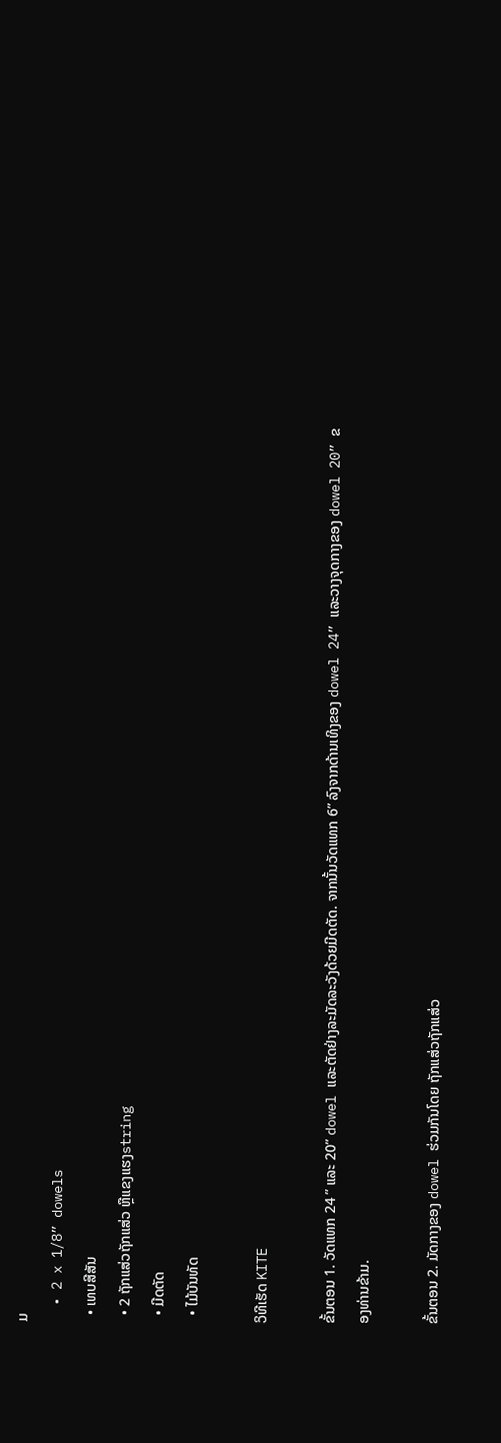ມ
  • 2 x 1/8” dowels
  • ເທບສີສັນ
  • 2 ຖັກແສ່ວຖັກແສ່ວ ຫຼືແຂງແຮງstring
  • ມີດຕັດ
  • ໄມ້ບັນທັດ

ວິທີເຮັດ KITE

ຂັ້ນຕອນ 1. ວັດແທກ 24 ” ແລະ 20” dowel ແລະຕັດຢ່າງລະມັດລະວັງດ້ວຍມີດຕັດ. ຈາກນັ້ນວັດແທກ 6” ລົງຈາກດ້ານເທິງຂອງ dowel 24” ແລະວາງຈຸດກາງຂອງ dowel 20” ຂອງທ່ານຂ້າມ.

ຂັ້ນຕອນ 2. ມັດກາງຂອງ dowel ຮ່ວມກັນໂດຍ ຖັກແສ່ວຖັກແສ່ວ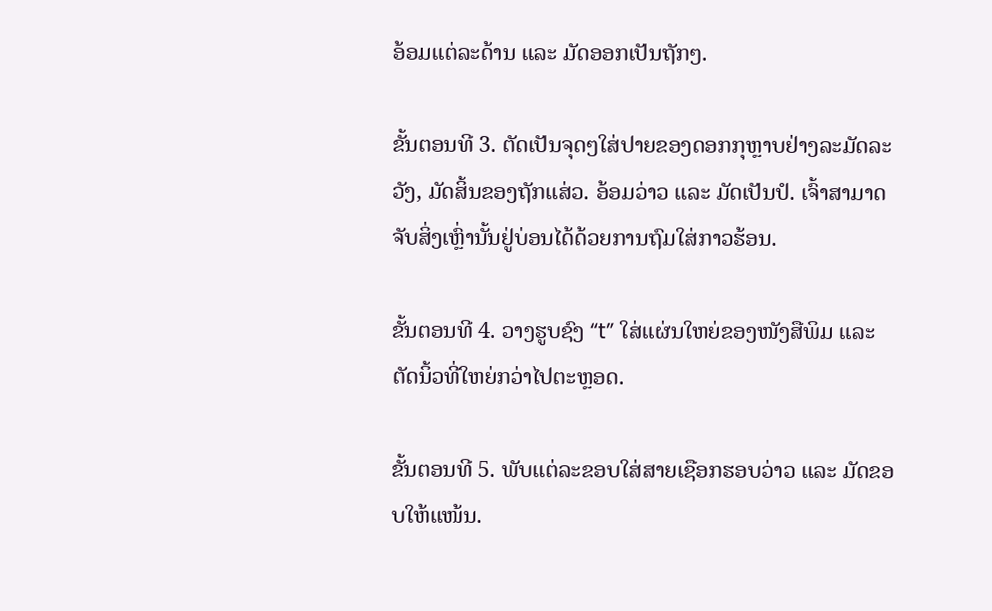ອ້ອມແຕ່ລະດ້ານ ແລະ ມັດອອກເປັນຖັກໆ.

ຂັ້ນຕອນທີ 3. ຕັດເປັນຈຸດໆໃສ່ປາຍຂອງດອກກຸຫຼາບຢ່າງລະມັດລະວັງ, ມັດສິ້ນຂອງຖັກແສ່ວ. ອ້ອມວ່າວ ແລະ ມັດເປັນປໍ. ເຈົ້າສາມາດຈັບສິ່ງເຫຼົ່ານັ້ນຢູ່ບ່ອນໄດ້ດ້ວຍການຖົມໃສ່ກາວຮ້ອນ.

ຂັ້ນຕອນທີ 4. ວາງຮູບຊົງ “t” ໃສ່ແຜ່ນໃຫຍ່ຂອງໜັງສືພິມ ແລະຕັດນິ້ວທີ່ໃຫຍ່ກວ່າໄປຕະຫຼອດ.

ຂັ້ນຕອນທີ 5. ພັບແຕ່ລະຂອບໃສ່ສາຍເຊືອກຮອບວ່າວ ແລະ ມັດຂອບໃຫ້ແໜ້ນ.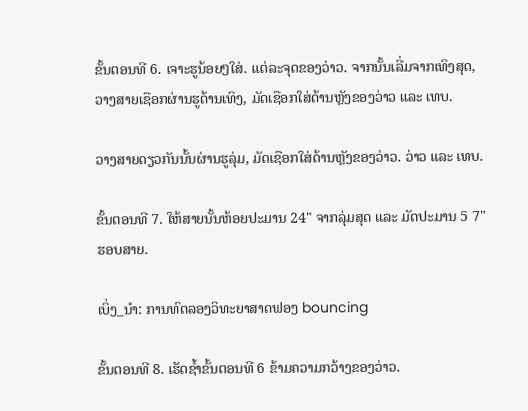ຂັ້ນຕອນທີ 6. ເຈາະຮູນ້ອຍໆໃສ່. ແຕ່ລະຈຸດຂອງວ່າວ. ຈາກນັ້ນເລີ່ມຈາກເທິງສຸດ, ວາງສາຍເຊືອກຜ່ານຮູດ້ານເທິງ, ມັດເຊືອກໃສ່ດ້ານຫຼັງຂອງວ່າວ ແລະ ເທບ.

ວາງສາຍດຽວກັນນັ້ນຜ່ານຮູລຸ່ມ, ມັດເຊືອກໃສ່ດ້ານຫຼັງຂອງວ່າວ. ວ່າວ ແລະ ເທບ.

ຂັ້ນຕອນທີ 7. ໃຫ້ສາຍນັ້ນຫ້ອຍປະມານ 24" ຈາກລຸ່ມສຸດ ແລະ ມັດປະມານ 5 7" ຮອບສາຍ.

ເບິ່ງ_ນຳ: ການທົດລອງວິທະຍາສາດຟອງ bouncing

ຂັ້ນຕອນທີ 8. ເຮັດຊ້ຳຂັ້ນຕອນທີ 6 ຂ້າມຄວາມກວ້າງຂອງວ່າວ.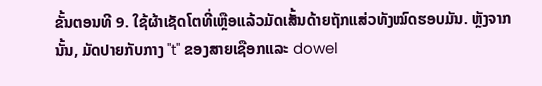ຂັ້ນຕອນທີ 9. ໃຊ້ຜ້າເຊັດໂຕທີ່ເຫຼືອແລ້ວມັດເສັ້ນດ້າຍຖັກແສ່ວທັງໝົດຮອບມັນ. ຫຼັງຈາກນັ້ນ, ມັດປາຍກັບກາງ "t" ຂອງສາຍເຊືອກແລະ dowel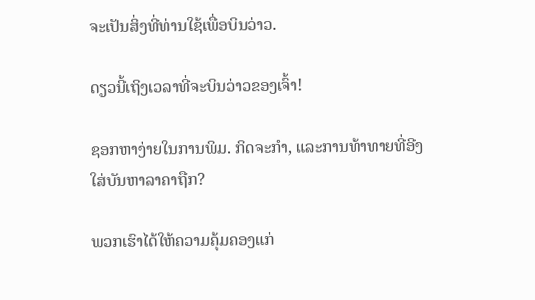ຈະເປັນສິ່ງທີ່ທ່ານໃຊ້ເພື່ອບິນວ່າວ.

ດຽວນີ້ເຖິງເວລາທີ່ຈະບິນວ່າວຂອງເຈົ້າ!

ຊອກຫາງ່າຍໃນການພິມ. ກິດຈະກໍາ, ແລະການທ້າທາຍທີ່ອີງໃສ່ບັນຫາລາຄາຖືກ?

ພວກເຮົາໄດ້ໃຫ້ຄວາມຄຸ້ມຄອງແກ່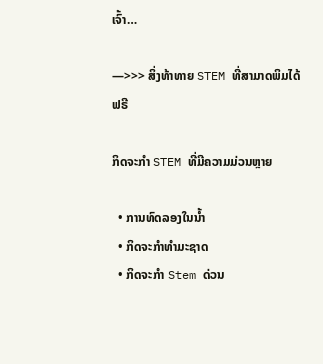ເຈົ້າ…

—>>> ສິ່ງທ້າທາຍ STEM ທີ່ສາມາດພິມໄດ້ຟຣີ

ກິດຈະກຳ STEM ທີ່ມີຄວາມມ່ວນຫຼາຍ

  • ການທົດລອງໃນນ້ຳ
  • ກິດຈະກຳທຳມະຊາດ
  • ກິດຈະກໍາ Stem ດ່ວນ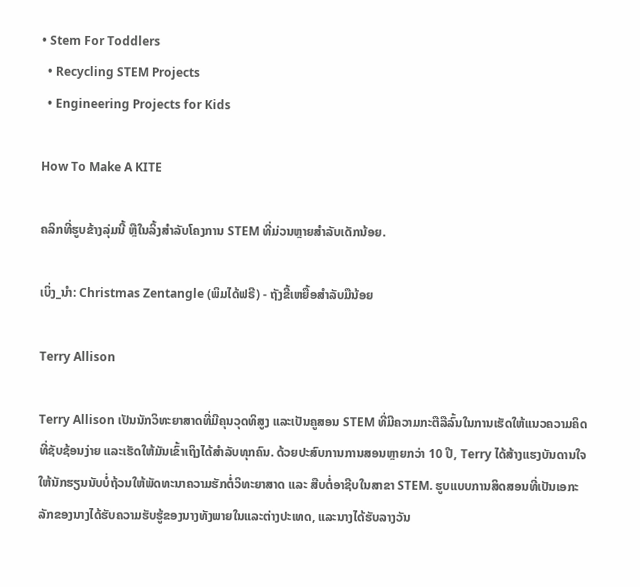• Stem For Toddlers
  • Recycling STEM Projects
  • Engineering Projects for Kids

How To Make A KITE

ຄລິກທີ່ຮູບຂ້າງລຸ່ມນີ້ ຫຼືໃນລິ້ງສຳລັບໂຄງການ STEM ທີ່ມ່ວນຫຼາຍສຳລັບເດັກນ້ອຍ.

ເບິ່ງ_ນຳ: Christmas Zentangle (ພິມໄດ້ຟຣີ) - ຖັງຂີ້ເຫຍື້ອສໍາລັບມືນ້ອຍ

Terry Allison

Terry Allison ເປັນນັກວິທະຍາສາດທີ່ມີຄຸນວຸດທິສູງ ແລະເປັນຄູສອນ STEM ທີ່ມີຄວາມກະຕືລືລົ້ນໃນການເຮັດໃຫ້ແນວຄວາມຄິດທີ່ຊັບຊ້ອນງ່າຍ ແລະເຮັດໃຫ້ມັນເຂົ້າເຖິງໄດ້ສໍາລັບທຸກຄົນ. ດ້ວຍປະສົບການການສອນຫຼາຍກວ່າ 10 ປີ, Terry ໄດ້ສ້າງແຮງບັນດານໃຈໃຫ້ນັກຮຽນນັບບໍ່ຖ້ວນໃຫ້ພັດທະນາຄວາມຮັກຕໍ່ວິທະຍາສາດ ແລະ ສືບຕໍ່ອາຊີບໃນສາຂາ STEM. ຮູບແບບການສິດສອນທີ່ເປັນເອກະລັກຂອງນາງໄດ້ຮັບຄວາມຮັບຮູ້ຂອງນາງທັງພາຍໃນແລະຕ່າງປະເທດ, ແລະນາງໄດ້ຮັບລາງວັນ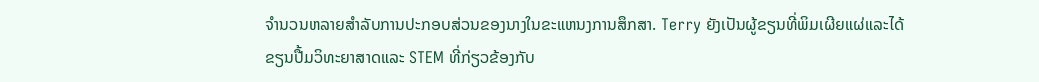ຈໍານວນຫລາຍສໍາລັບການປະກອບສ່ວນຂອງນາງໃນຂະແຫນງການສຶກສາ. Terry ຍັງເປັນຜູ້ຂຽນທີ່ພິມເຜີຍແຜ່ແລະໄດ້ຂຽນປື້ມວິທະຍາສາດແລະ STEM ທີ່ກ່ຽວຂ້ອງກັບ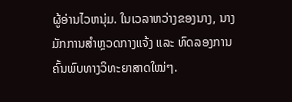ຜູ້ອ່ານໄວຫນຸ່ມ. ໃນເວລາຫວ່າງຂອງນາງ, ນາງມັກການສຳຫຼວດກາງແຈ້ງ ແລະ ທົດລອງການຄົ້ນພົບທາງວິທະຍາສາດໃໝ່ໆ.